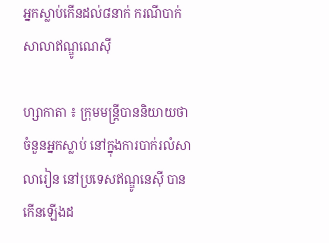អ្នកស្លាប់កើនដល់៨នាក់ ករណីបាក់សាលាឥណ្ឌូណេស៊ី

ហ្សាកាតា ៖ ក្រុមមន្ត្រីបាននិយាយថា ចំនួនអ្នកស្លាប់ នៅក្នុងការបាក់រលំសាលារៀន នៅប្រទេសឥណ្ឌូនេស៊ី បានកើនឡើងដ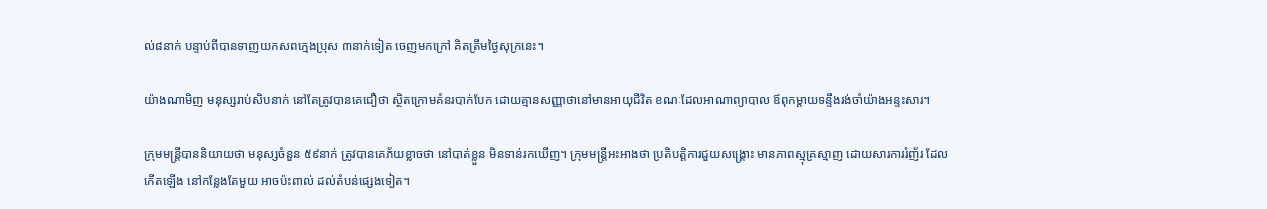ល់៨នាក់ បន្ទាប់ពីបានទាញយកសពក្មេងប្រុស ៣នាក់ទៀត ចេញមកក្រៅ គិតត្រឹមថ្ងៃសុក្រនេះ។

យ៉ាងណាមិញ មនុស្សរាប់សិបនាក់ នៅតែត្រូវបានគេជឿថា ស្ថិតក្រោមគំនរបាក់បែក ដោយគ្មានសញ្ញាថានៅមានអាយុជីវិត ខណៈដែលអាណាព្យាបាល ឪពុកម្តាយទន្ទឹងរង់ចាំយ៉ាងអន្ទះសារ។

ក្រុមមន្ត្រីបាននិយាយថា មនុស្សចំនួន ៥៩នាក់ ត្រូវបានគេភ័យខ្លាចថា នៅបាត់ខ្លួន មិនទាន់រកឃើញ។ ក្រុមមន្ត្រីអះអាងថា ប្រតិបត្តិការជួយសង្គ្រោះ មានភាពស្មុគ្រស្មាញ ដោយសារការរំញ័រ ដែលកើតឡើង នៅកន្លែងតែមួយ អាចប៉ះពាល់ ដល់តំបន់ផ្សេងទៀត។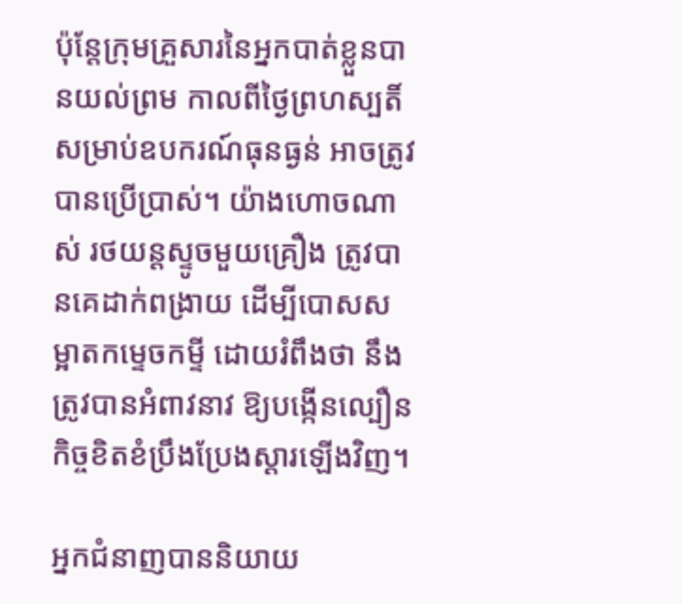ប៉ុន្តែក្រុមគ្រួសារនៃអ្នកបាត់ខ្លួនបានយល់ព្រម កាលពីថ្ងៃព្រហស្បតិ៍ សម្រាប់ឧបករណ៍ធុនធ្ងន់ អាចត្រូវបានប្រើប្រាស់។ យ៉ាងហោចណាស់ រថយន្តស្ទូចមួយគ្រឿង ត្រូវបានគេដាក់ពង្រាយ ដើម្បីបោសសម្អាតកម្ទេចកម្ទី ដោយរំពឹងថា នឹងត្រូវបានអំពាវនាវ ឱ្យបង្កើនល្បឿនកិច្ចខិតខំប្រឹងប្រែងស្តារឡើងវិញ។

អ្នកជំនាញបាននិយាយ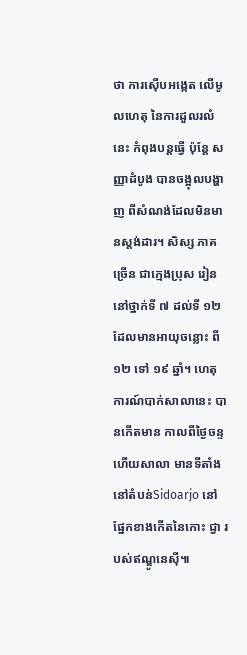ថា ការស៊ើបអង្កេត លើមូលហេតុ នៃការដួលរលំនេះ កំពុងបន្តធ្វើ ប៉ុន្តែ សញ្ញាដំបូង បានចង្អុលបង្ហាញ ពីសំណង់ដែលមិនមានស្តង់ដារ។ សិស្ស ភាគច្រើន ជាក្មេងប្រុស រៀននៅថ្នាក់ទី ៧ ដល់ទី ១២ ដែលមានអាយុចន្លោះ ពី ១២ ទៅ ១៩ ឆ្នាំ។ ហេតុការណ៍បាក់សាលានេះ បានកើតមាន កាលពីថ្ងៃចន្ទ ហើយសាលា មានទីតាំងនៅតំបន់Sidoarjo នៅផ្នែកខាងកើតនៃកោះ ជ្វា របស់ឥណ្ឌូនេស៊ី៕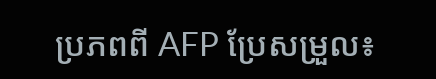ប្រភពពី AFP ប្រែសម្រួល៖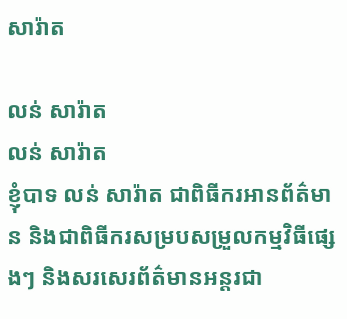សារ៉ាត

លន់ សារ៉ាត
លន់ សារ៉ាត
ខ្ញុំបាទ លន់ សារ៉ាត ជាពិធីករអានព័ត៌មាន និងជាពិធីករសម្របសម្រួលកម្មវិធីផ្សេងៗ និងសរសេរព័ត៌មានអន្តរជា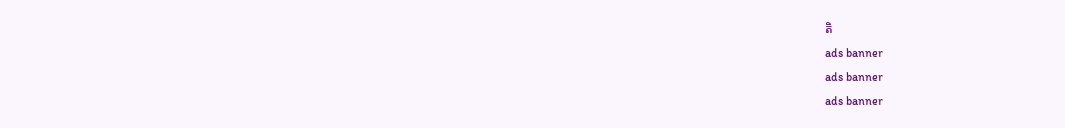តិ
ads banner
ads banner
ads banner